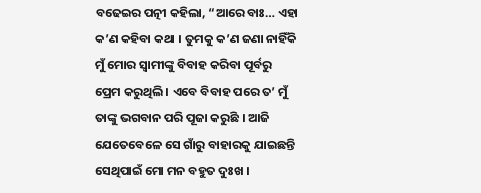ବଢେଇର ପତ୍ନୀ କହିଲା, “ଆରେ ବାଃ… ଏହା କ’ଣ କହିବା କଥା । ତୁମକୁ କ’ଣ ଜଣା ନାହିଁକି ମୁଁ ମୋର ସ୍ୱାମୀଙ୍କୁ ବିବାହ କରିବା ପୂର୍ବରୁ ପ୍ରେମ କରୁଥିଲି । ଏବେ ବିବାହ ପରେ ତ’ ମୁଁ ତାଙ୍କୁ ଭଗବାନ ପରି ପୂଜା କରୁଛି । ଆଜି ଯେତେବେଳେ ସେ ଗାଁରୁ ବାହାରକୁ ଯାଇଛନ୍ତି ସେଥିପାଇଁ ମୋ ମନ ବହୁତ ଦୁଃଖ ।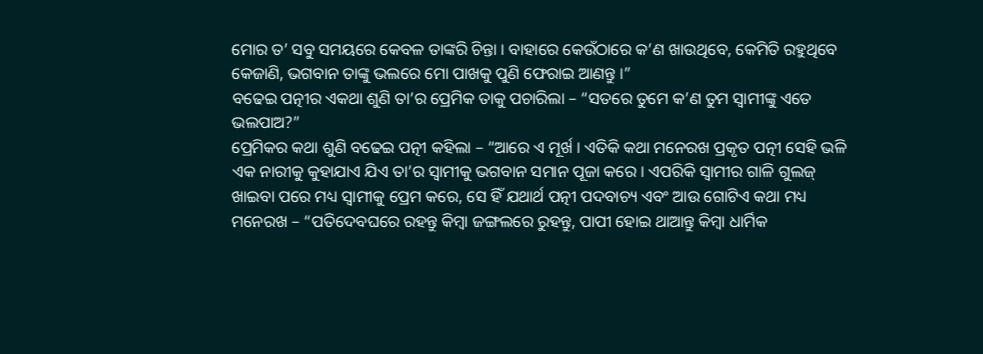ମୋର ତ’ ସବୁ ସମୟରେ କେବଳ ତାଙ୍କରି ଚିନ୍ତା । ବାହାରେ କେଉଁଠାରେ କ’ଣ ଖାଉଥିବେ, କେମିତି ରହୁଥିବେ କେଜାଣି, ଭଗବାନ ତାଙ୍କୁ ଭଲରେ ମୋ ପାଖକୁ ପୁଣି ଫେରାଇ ଆଣନ୍ତୁ ।”
ବଢେଇ ପତ୍ନୀର ଏକଥା ଶୁଣି ତା’ର ପ୍ରେମିକ ତାକୁ ପଚାରିଲା – “ସତରେ ତୁମେ କ’ଣ ତୁମ ସ୍ୱାମୀଙ୍କୁ ଏତେ ଭଲପାଅ?”
ପ୍ରେମିକର କଥା ଶୁଣି ବଢେଇ ପତ୍ନୀ କହିଲା – “ଆରେ ଏ ମୂର୍ଖ । ଏତିକି କଥା ମନେରଖ ପ୍ରକୃତ ପତ୍ନୀ ସେହି ଭଳି ଏକ ନାରୀକୁ କୁହାଯାଏ ଯିଏ ତା’ର ସ୍ୱାମୀକୁ ଭଗବାନ ସମାନ ପୂଜା କରେ । ଏପରିକି ସ୍ୱାମୀର ଗାଳି ଗୁଲଜ୍ ଖାଇବା ପରେ ମଧ୍ୟ ସ୍ୱାମୀକୁ ପ୍ରେମ କରେ, ସେ ହିଁ ଯଥାର୍ଥ ପତ୍ନୀ ପଦବାଚ୍ୟ ଏବଂ ଆଉ ଗୋଟିଏ କଥା ମଧ୍ୟ ମନେରଖ – “ପତିଦେବଘରେ ରହନ୍ତୁ କିମ୍ବା ଜଙ୍ଗଲରେ ରୁହନ୍ତୁ, ପାପୀ ହୋଇ ଥାଆନ୍ତୁ କିମ୍ବା ଧାର୍ମିକ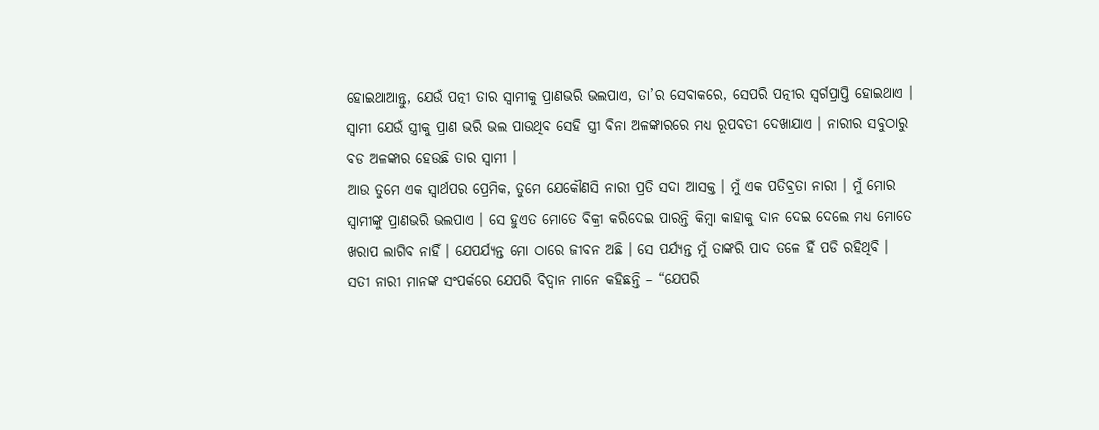ହୋଇଥାଆନ୍ତୁ, ଯେଉଁ ପତ୍ନୀ ତାର ସ୍ୱାମୀକୁ ପ୍ରାଣଭରି ଭଲପାଏ, ତା’ର ସେବାକରେ, ସେପରି ପତ୍ନୀର ସ୍ୱର୍ଗପ୍ରାପ୍ତି ହୋଇଥାଏ । ସ୍ୱାମୀ ଯେଉଁ ସ୍ତ୍ରୀକୁ ପ୍ରାଣ ଭରି ଭଲ ପାଉଥିବ ସେହି ସ୍ତ୍ରୀ ବିନା ଅଳଙ୍କାରରେ ମଧ୍ୟ ରୂପବତୀ ଦେଖାଯାଏ । ନାରୀର ସବୁଠାରୁ ବଡ ଅଳଙ୍କାର ହେଉଛି ତାର ସ୍ୱାମୀ ।
ଆଉ ତୁମେ ଏକ ସ୍ୱାର୍ଥପର ପ୍ରେମିକ, ତୁମେ ଯେକୌଣସି ନାରୀ ପ୍ରତି ସଦା ଆସକ୍ତ । ମୁଁ ଏକ ପତିବ୍ରତା ନାରୀ । ମୁଁ ମୋର ସ୍ୱାମୀଙ୍କୁ ପ୍ରାଣଭରି ଭଲପାଏ । ସେ ହୁଏତ ମୋତେ ବିକ୍ରୀ କରିଦେଇ ପାରନ୍ତି କିମ୍ବା କାହାକୁ ଦାନ ଦେଇ ଦେଲେ ମଧ୍ୟ ମୋତେ ଖରାପ ଲାଗିବ ନାହିଁ । ଯେପର୍ଯ୍ୟନ୍ତ ମୋ ଠାରେ ଜୀବନ ଅଛି । ସେ ପର୍ଯ୍ୟନ୍ତ ମୁଁ ତାଙ୍କରି ପାଦ ତଳେ ହିଁ ପଡି ରହିଥିବି । ସତୀ ନାରୀ ମାନଙ୍କ ସଂପର୍କରେ ଯେପରି ବିଦ୍ୱାନ ମାନେ କହିଛନ୍ତି – “ଯେପରି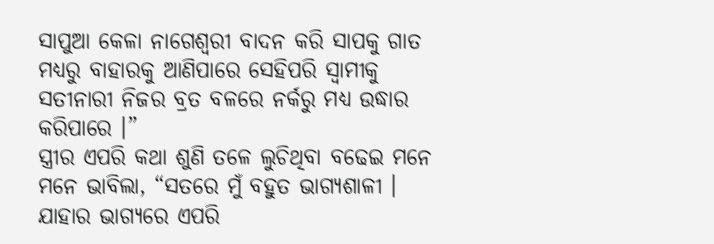ସାପୁଆ କେଳା ନାଗେଶ୍ୱରୀ ବାଦନ କରି ସାପକୁ ଗାତ ମଧ୍ୟରୁ ବାହାରକୁ ଆଣିପାରେ ସେହିପରି ସ୍ୱାମୀକୁ ସତୀନାରୀ ନିଜର ବ୍ରତ ବଳରେ ନର୍କରୁ ମଧ୍ୟ ଉଦ୍ଧାର କରିପାରେ ।”
ସ୍ତ୍ରୀର ଏପରି କଥା ଶୁଣି ତଳେ ଲୁଚିଥିବା ବଢେଇ ମନେ ମନେ ଭାବିଲା, “ସତରେ ମୁଁ ବହୁତ ଭାଗ୍ୟଶାଳୀ । ଯାହାର ଭାଗ୍ୟରେ ଏପରି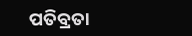ପତିବ୍ରତା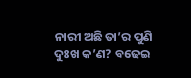ନାରୀ ଅଛି ତା’ର ପୁଣି ଦୁଃଖ କ’ଣ? ବଢେଇ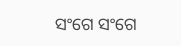ସଂଗେ ସଂଗେ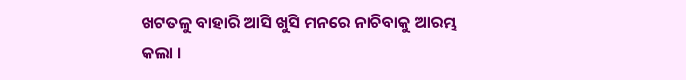ଖଟତଳୁ ବାହାରି ଆସି ଖୁସି ମନରେ ନାଚିବାକୁ ଆରମ୍ଭ କଲା ।